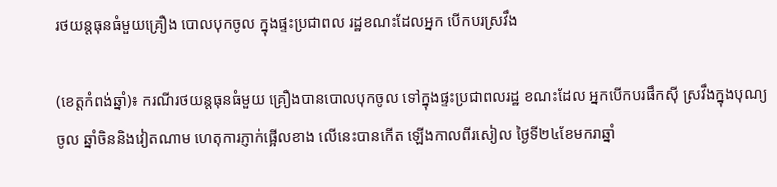រថយន្តធុនធំមួយគ្រឿង បោលបុកចូល ក្នុងផ្ទះប្រជាពល រដ្ឋខណះដែលអ្នក បើកបរស្រវឹង

(ខេត្តកំពង់ឆ្នាំ)៖ ករណីរថយន្តធុនធំមួយ គ្រឿងបានបោលបុកចូល ទៅក្នុងផ្ទះប្រជាពលរដ្ឋ ខណះដែល អ្នកបើកបរផឹកស៊ី ស្រវឹងក្នុងបុណ្យចូល ឆ្នាំចិននិងវៀតណាម ហេតុការភ្ញាក់ផ្អើលខាង លើនេះបានកើត ឡើងកាលពីរសៀល ថ្ងៃទី២៤ខែមករាឆ្នាំ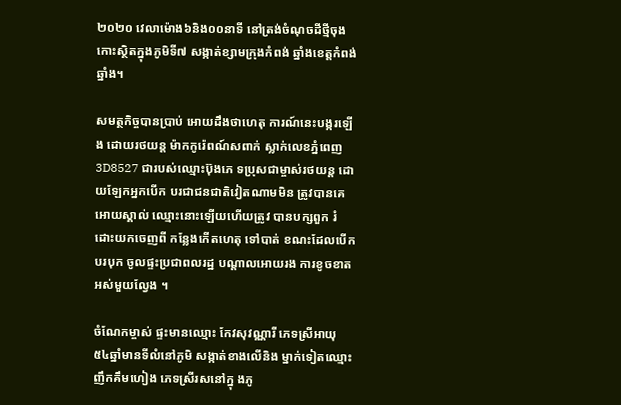២០២០ វេលាម៉ោង៦និង០០នាទី នៅត្រង់ចំណុចដីថ្មីចុង កោះស្ថិតក្នុងភូមិទី៧ សង្កាត់ខ្សាមក្រុងកំពង់ ឆ្នាំងខេត្តកំពង់ឆ្នាំង។

សមត្ថកិច្ចបានប្រាប់ អោយដឹងថាហេតុ ការណ៍នេះបង្ករឡើង ដោយរថយន្ត ម៉ាកកូរ៉េពណ៍សពាក់ ស្លាក់លេខភ្នំពេញ 3D8527 ជារបស់ឈ្មោះប៊ុងភេ ទប្រុសជាម្ចាស់រថយន្ត ដោយឡែកអ្នកបើក បរជាជនជាតិវៀតណាមមិន ត្រូវបានគេអោយស្គាល់ ឈ្មោះនោះឡើយហើយត្រូវ បានបក្សពួក រំដោះយកចេញពី កន្លែងកើតហេតុ ទៅបាត់ ខណះដែលបើកបរបុក ចូលផ្ទះប្រជាពលរដ្ឋ បណ្តាលអោយរង ការខូចខាត អស់មួយល្វែង ។

ចំណែកម្ចាស់ ផ្ទះមានឈ្មោះ កែវសុវណ្ណារី ភេទស្រីអាយុ ៥៤ឆ្នាំមានទីលំនៅភូមិ សង្កាត់ខាងលើនិង ម្នាក់ទៀតឈ្មោះ ញឹកគឹមហៀង ភេទស្រីរសនៅក្នុ ងភូ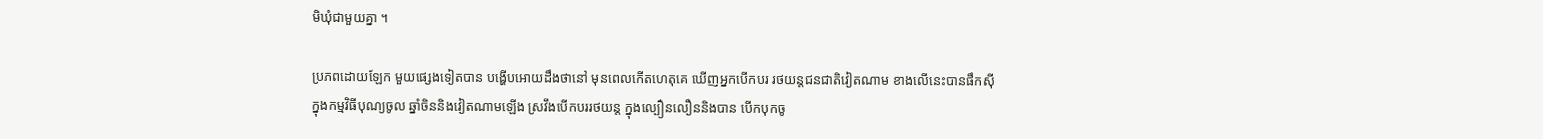មិឃុំជាមួយគ្នា ។

ប្រភពដោយឡែក មួយផ្សេងទៀតបាន បង្ហើបអោយដឹងថានៅ មុនពេលកើតហេតុគេ ឃើញអ្នកបើកបរ រថយន្តជនជាតិវៀតណាម ខាងលើនេះបានផឹកស៊ី ក្នុងកម្មវិធីបុណ្យចូល ឆ្នាំចិននិងវៀតណាមឡើង ស្រវឹងបើកបររថយន្ត ក្នុងល្បឿនលឿននិងបាន បើកបុកចូ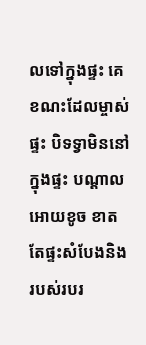លទៅក្នុងផ្ទះ គេខណះដែលម្ចាស់ផ្ទះ បិទទ្វាមិននៅក្នុងផ្ទះ បណ្តាលអោយខូច ខាតតែផ្ទះសំបែងនិង របស់របរ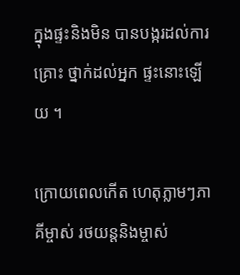ក្នុងផ្ទះនិងមិន បានបង្ករដល់ការគ្រោះ ថ្នាក់ដល់អ្នក ផ្ទះនោះឡើយ ។

ក្រោយពេលកើត ហេតុភ្លាមៗភាគីម្ចាស់ រថយន្តនិងម្ចាស់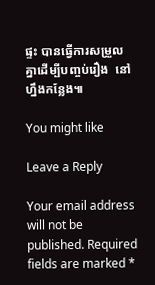ផ្ទះ បានធ្វើការសម្រួល គ្នាដើម្បីបញ្ចប់រឿង  នៅហ្នឹងកន្លែង៕

You might like

Leave a Reply

Your email address will not be published. Required fields are marked *